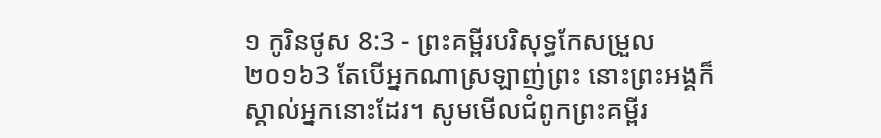១ កូរិនថូស 8:3 - ព្រះគម្ពីរបរិសុទ្ធកែសម្រួល ២០១៦3 តែបើអ្នកណាស្រឡាញ់ព្រះ នោះព្រះអង្គក៏ស្គាល់អ្នកនោះដែរ។ សូមមើលជំពូកព្រះគម្ពីរ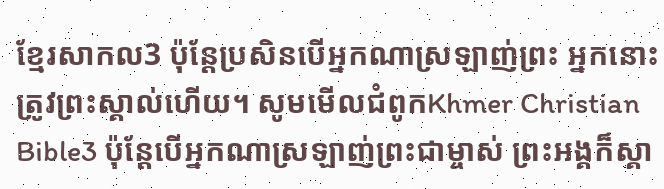ខ្មែរសាកល3 ប៉ុន្តែប្រសិនបើអ្នកណាស្រឡាញ់ព្រះ អ្នកនោះត្រូវព្រះស្គាល់ហើយ។ សូមមើលជំពូកKhmer Christian Bible3 ប៉ុន្ដែបើអ្នកណាស្រឡាញ់ព្រះជាម្ចាស់ ព្រះអង្គក៏ស្គា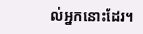ល់អ្នកនោះដែរ។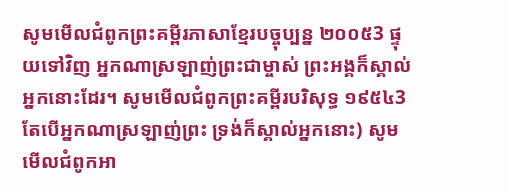សូមមើលជំពូកព្រះគម្ពីរភាសាខ្មែរបច្ចុប្បន្ន ២០០៥3 ផ្ទុយទៅវិញ អ្នកណាស្រឡាញ់ព្រះជាម្ចាស់ ព្រះអង្គក៏ស្គាល់អ្នកនោះដែរ។ សូមមើលជំពូកព្រះគម្ពីរបរិសុទ្ធ ១៩៥៤3 តែបើអ្នកណាស្រឡាញ់ព្រះ ទ្រង់ក៏ស្គាល់អ្នកនោះ) សូមមើលជំពូកអា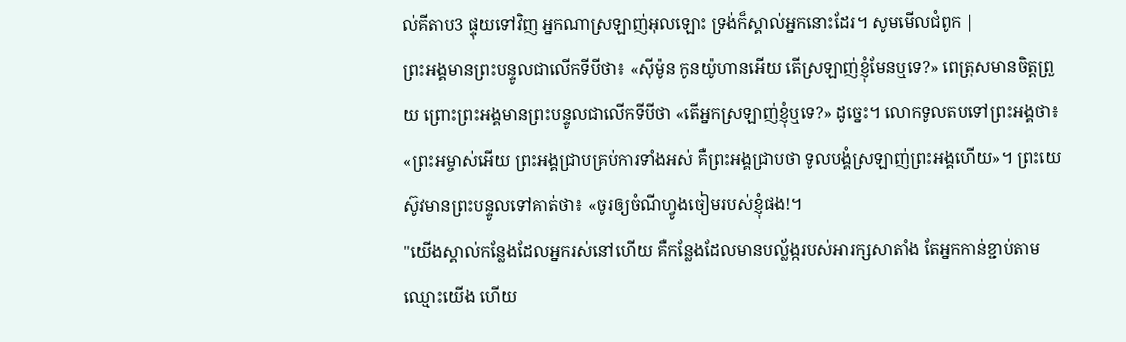ល់គីតាប3 ផ្ទុយទៅវិញ អ្នកណាស្រឡាញ់អុលឡោះ ទ្រង់ក៏ស្គាល់អ្នកនោះដែរ។ សូមមើលជំពូក |
ព្រះអង្គមានព្រះបន្ទូលជាលើកទីបីថា៖ «ស៊ីម៉ូន កូនយ៉ូហានអើយ តើស្រឡាញ់ខ្ញុំមែនឬទេ?» ពេត្រុសមានចិត្តព្រួយ ព្រោះព្រះអង្គមានព្រះបន្ទូលជាលើកទីបីថា «តើអ្នកស្រឡាញ់ខ្ញុំឬទេ?» ដូច្នេះ។ លោកទូលតបទៅព្រះអង្គថា៖ «ព្រះអម្ចាស់អើយ ព្រះអង្គជ្រាបគ្រប់ការទាំងអស់ គឺព្រះអង្គជ្រាបថា ទូលបង្គំស្រឡាញ់ព្រះអង្គហើយ»។ ព្រះយេស៊ូវមានព្រះបន្ទូលទៅគាត់ថា៖ «ចូរឲ្យចំណីហ្វូងចៀមរបស់ខ្ញុំផង!។
"យើងស្គាល់កន្លែងដែលអ្នករស់នៅហើយ គឺកន្លែងដែលមានបល្ល័ង្ករបស់អារក្សសាតាំង តែអ្នកកាន់ខ្ជាប់តាមឈ្មោះយើង ហើយ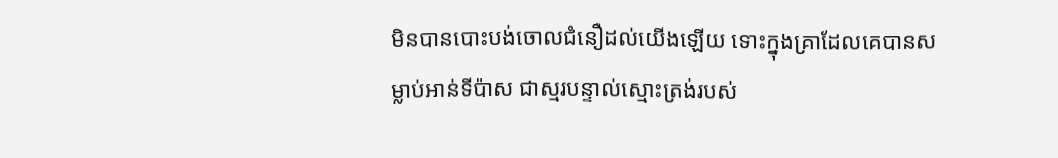មិនបានបោះបង់ចោលជំនឿដល់យើងឡើយ ទោះក្នុងគ្រាដែលគេបានសម្លាប់អាន់ទីប៉ាស ជាស្មរបន្ទាល់ស្មោះត្រង់របស់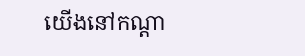យើងនៅកណ្ដា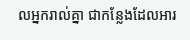លអ្នករាល់គ្នា ជាកន្លែងដែលអារ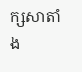ក្សសាតាំង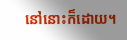នៅនោះក៏ដោយ។